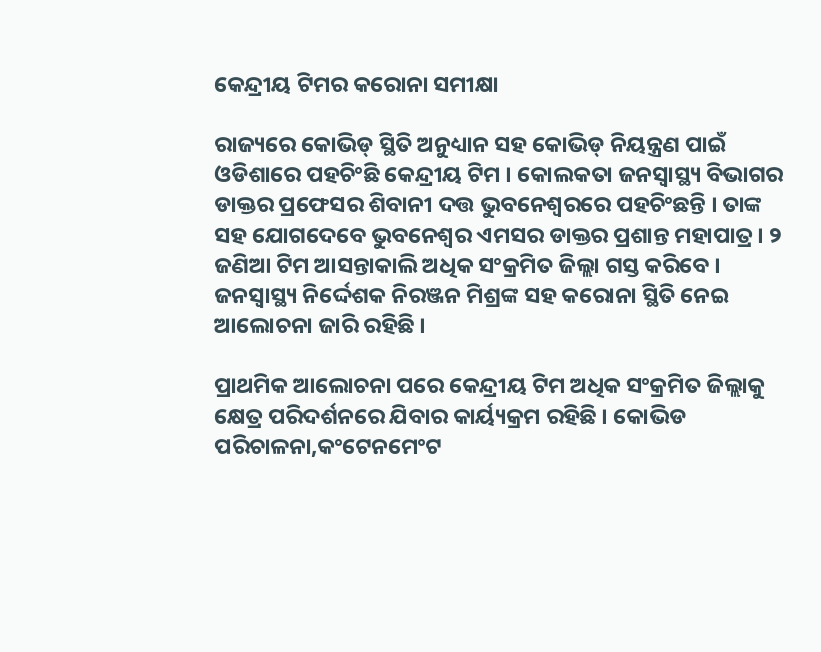କେନ୍ଦ୍ରୀୟ ଟିମର କରୋନା ସମୀକ୍ଷା

ରାଜ୍ୟରେ କୋଭିଡ୍ ସ୍ଥିତି ଅନୁଧ୍ୟାନ ସହ କୋଭିଡ୍ ନିୟନ୍ତ୍ରଣ ପାଇଁ ଓଡିଶାରେ ପହଚିଂଛି କେନ୍ଦ୍ରୀୟ ଟିମ । କୋଲକତା ଜନସ୍ୱାସ୍ଥ୍ୟ ବିଭାଗର ଡାକ୍ତର ପ୍ରଫେସର ଶିବାନୀ ଦତ୍ତ ଭୁବନେଶ୍ୱରରେ ପହଚିଂଛନ୍ତି । ତାଙ୍କ ସହ ଯୋଗଦେବେ ଭୁବନେଶ୍ୱର ଏମସର ଡାକ୍ତର ପ୍ରଶାନ୍ତ ମହାପାତ୍ର । ୨ ଜଣିଆ ଟିମ ଆସନ୍ତାକାଲି ଅଧିକ ସଂକ୍ରମିତ ଜିଲ୍ଲା ଗସ୍ତ କରିବେ । ଜନସ୍ଵାସ୍ଥ୍ୟ ନିର୍ଦ୍ଦେଶକ ନିରଞ୍ଜନ ମିଶ୍ରଙ୍କ ସହ କରୋନା ସ୍ଥିତି ନେଇ ଆଲୋଚନା ଜାରି ରହିଛି ।

ପ୍ରାଥମିକ ଆଲୋଚନା ପରେ କେନ୍ଦ୍ରୀୟ ଟିମ ଅଧିକ ସଂକ୍ରମିତ ଜିଲ୍ଲାକୁ କ୍ଷେତ୍ର ପରିଦର୍ଶନରେ ଯିବାର କାର୍ୟ୍ୟକ୍ରମ ରହିଛି । କୋଭିଡ ପରିଚାଳନା,କଂଟେନମେଂଟ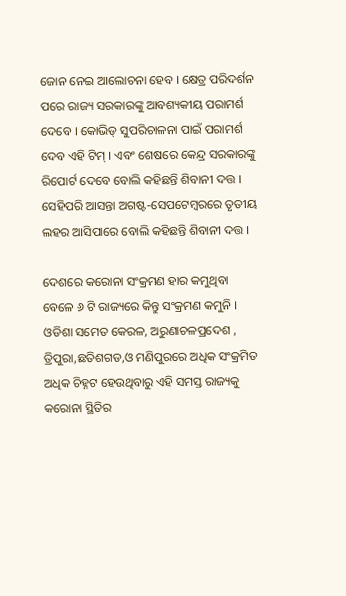ଜୋନ ନେଇ ଆଲୋଚନା ହେବ । କ୍ଷେତ୍ର ପରିଦର୍ଶନ ପରେ ରାଜ୍ୟ ସରକାରଙ୍କୁ ଆବଶ୍ୟକୀୟ ପରାମର୍ଶ ଦେବେ । କୋଭିଡ୍ ସୁପରିଚାଳନା ପାଇଁ ପରାମର୍ଶ ଦେବ ଏହି ଟିମ୍ । ଏବଂ ଶେଷରେ କେନ୍ଦ୍ର ସରକାରଙ୍କୁ ରିପୋର୍ଟ ଦେବେ ବୋଲି କହିଛନ୍ତି ଶିବାନୀ ଦତ୍ତ । ସେହିପରି ଆସନ୍ତା ଅଗଷ୍ଟ-ସେପଟେମ୍ବରରେ ତୃତୀୟ ଲହର ଆସିପାରେ ବୋଲି କହିଛନ୍ତି ଶିବାନୀ ଦତ୍ତ ।

ଦେଶରେ କରୋନା ସଂକ୍ରମଣ ହାର କମୁଥିବା ବେଳେ ୬ ଟି ରାଜ୍ୟରେ କିନ୍ତୁ ସଂକ୍ରମଣ କମୁନି । ଓଡିଶା ସମେତ କେରଳ, ଅରୁଣାଚଳପ୍ରଦେଶ , ତ୍ରିପୁରା,ଛତିଶଗଡ,ଓ ମଣିପୁରରେ ଅଧିକ ସଂକ୍ରମିତ ଅଧିକ ଚିହ୍ନଟ ହେଉଥିବାରୁ ଏହି ସମସ୍ତ ରାଜ୍ୟକୁ କରୋନା ସ୍ଥିତିର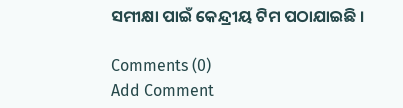ସମୀକ୍ଷା ପାଇଁ କେନ୍ଦ୍ରୀୟ ଟିମ ପଠାଯାଇଛି ।

Comments (0)
Add Comment